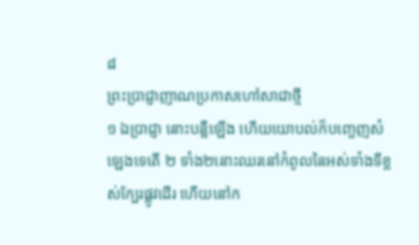៨
ព្រះប្រាជ្ញាញាណប្រកាសហៅសាជាថ្មី
១ ឯប្រាជ្ញា នោះបន្លឺឡើង ហើយយោបល់ក៏បញ្ចេញសំឡេងទេតើ ២ ទាំង២នោះឈរនៅកំពូលនៃអស់ទាំងទីខ្ពស់ក្បែរផ្លូវដើរ ហើយនៅក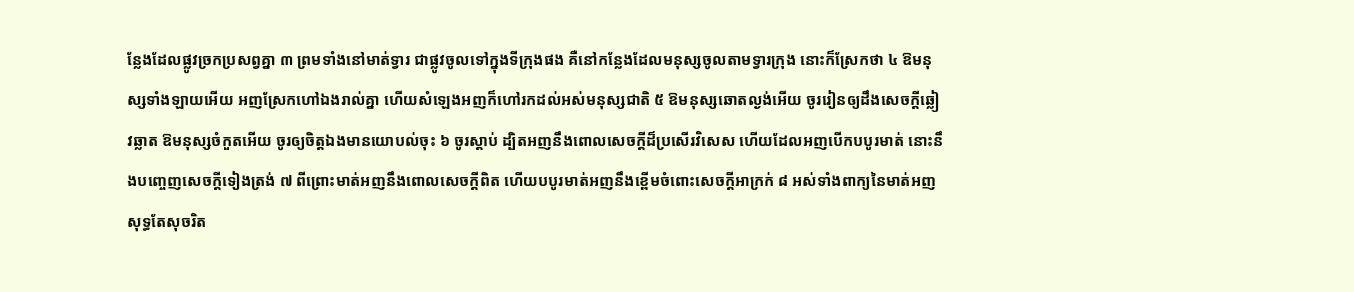ន្លែងដែលផ្លូវច្រកប្រសព្វគ្នា ៣ ព្រមទាំងនៅមាត់ទ្វារ ជាផ្លូវចូលទៅក្នុងទីក្រុងផង គឺនៅកន្លែងដែលមនុស្សចូលតាមទ្វារក្រុង នោះក៏ស្រែកថា ៤ ឱមនុស្សទាំងឡាយអើយ អញស្រែកហៅឯងរាល់គ្នា ហើយសំឡេងអញក៏ហៅរកដល់អស់មនុស្សជាតិ ៥ ឱមនុស្សឆោតល្ងង់អើយ ចូររៀនឲ្យដឹងសេចក្តីឆ្លៀវឆ្លាត ឱមនុស្សចំកួតអើយ ចូរឲ្យចិត្តឯងមានយោបល់ចុះ ៦ ចូរស្តាប់ ដ្បិតអញនឹងពោលសេចក្តីដ៏ប្រសើរវិសេស ហើយដែលអញបើកបបូរមាត់ នោះនឹងបញ្ចេញសេចក្តីទៀងត្រង់ ៧ ពីព្រោះមាត់អញនឹងពោលសេចក្តីពិត ហើយបបូរមាត់អញនឹងខ្ពើមចំពោះសេចក្តីអាក្រក់ ៨ អស់ទាំងពាក្យនៃមាត់អញ សុទ្ធតែសុចរិត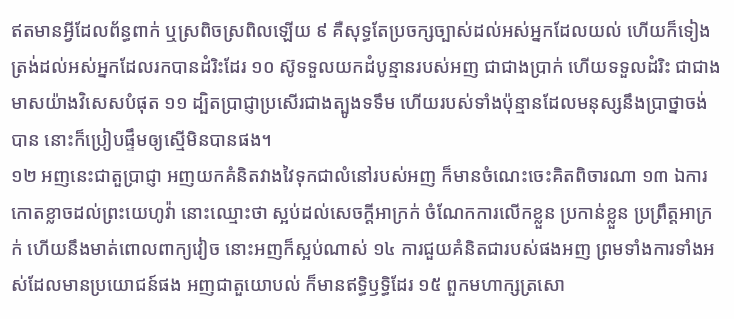ឥតមានអ្វីដែលព័ន្ធពាក់ ឬស្រពិចស្រពិលឡើយ ៩ គឺសុទ្ធតែប្រចក្សច្បាស់ដល់អស់អ្នកដែលយល់ ហើយក៏ទៀងត្រង់ដល់អស់អ្នកដែលរកបានដំរិះដែរ ១០ ស៊ូទទួលយកដំបូន្មានរបស់អញ ជាជាងប្រាក់ ហើយទទួលដំរិះ ជាជាងមាសយ៉ាងវិសេសបំផុត ១១ ដ្បិតប្រាជ្ញាប្រសើរជាងត្បូងទទឹម ហើយរបស់ទាំងប៉ុន្មានដែលមនុស្សនឹងប្រាថ្នាចង់បាន នោះក៏ប្រៀបផ្ទឹមឲ្យស្មើមិនបានផង។
១២ អញនេះជាតួប្រាជ្ញា អញយកគំនិតវាងវៃទុកជាលំនៅរបស់អញ ក៏មានចំណេះចេះគិតពិចារណា ១៣ ឯការកោតខ្លាចដល់ព្រះយេហូវ៉ា នោះឈ្មោះថា ស្អប់ដល់សេចក្តីអាក្រក់ ចំណែកការលើកខ្លួន ប្រកាន់ខ្លួន ប្រព្រឹត្តអាក្រក់ ហើយនឹងមាត់ពោលពាក្យវៀច នោះអញក៏ស្អប់ណាស់ ១៤ ការជួយគំនិតជារបស់ផងអញ ព្រមទាំងការទាំងអស់ដែលមានប្រយោជន៍ផង អញជាតួយោបល់ ក៏មានឥទ្ធិឫទ្ធិដែរ ១៥ ពួកមហាក្សត្រសោ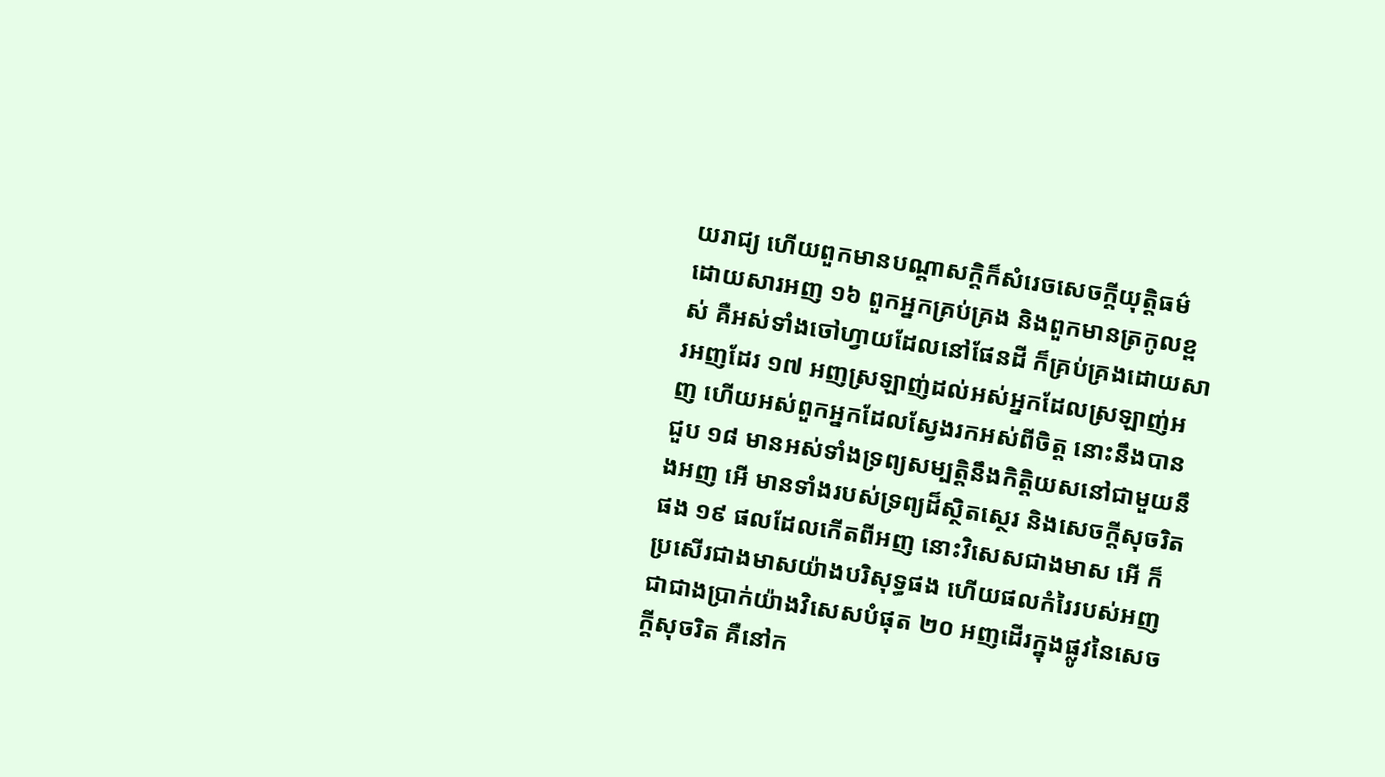យរាជ្យ ហើយពួកមានបណ្តាសក្តិក៏សំរេចសេចក្តីយុត្តិធម៌ ដោយសារអញ ១៦ ពួកអ្នកគ្រប់គ្រង និងពួកមានត្រកូលខ្ពស់ គឺអស់ទាំងចៅហ្វាយដែលនៅផែនដី ក៏គ្រប់គ្រងដោយសារអញដែរ ១៧ អញស្រឡាញ់ដល់អស់អ្នកដែលស្រឡាញ់អញ ហើយអស់ពួកអ្នកដែលស្វែងរកអស់ពីចិត្ត នោះនឹងបានជួប ១៨ មានអស់ទាំងទ្រព្យសម្បត្តិនឹងកិត្តិយសនៅជាមួយនឹងអញ អើ មានទាំងរបស់ទ្រព្យដ៏ស្ថិតស្ថេរ និងសេចក្តីសុចរិតផង ១៩ ផលដែលកើតពីអញ នោះវិសេសជាងមាស អើ ក៏ប្រសើរជាងមាសយ៉ាងបរិសុទ្ធផង ហើយផលកំរៃរបស់អញជាជាងប្រាក់យ៉ាងវិសេសបំផុត ២០ អញដើរក្នុងផ្លូវនៃសេចក្តីសុចរិត គឺនៅក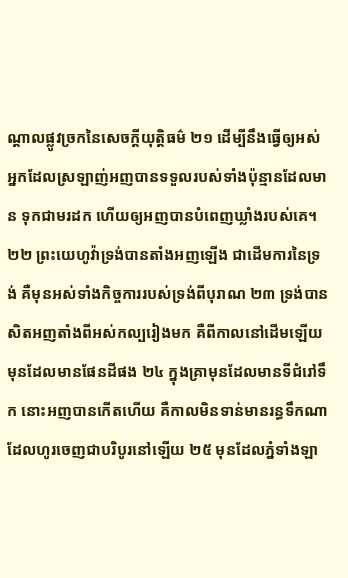ណ្តាលផ្លូវច្រកនៃសេចក្តីយុត្តិធម៌ ២១ ដើម្បីនឹងធ្វើឲ្យអស់អ្នកដែលស្រឡាញ់អញបានទទួលរបស់ទាំងប៉ុន្មានដែលមាន ទុកជាមរដក ហើយឲ្យអញបានបំពេញឃ្លាំងរបស់គេ។
២២ ព្រះយេហូវ៉ាទ្រង់បានតាំងអញឡើង ជាដើមការនៃទ្រង់ គឺមុនអស់ទាំងកិច្ចការរបស់ទ្រង់ពីបុរាណ ២៣ ទ្រង់បានសិតអញតាំងពីអស់កល្បរៀងមក គឺពីកាលនៅដើមឡើយ មុនដែលមានផែនដីផង ២៤ ក្នុងគ្រាមុនដែលមានទីជំរៅទឹក នោះអញបានកើតហើយ គឺកាលមិនទាន់មានរន្ធទឹកណាដែលហូរចេញជាបរិបូរនៅឡើយ ២៥ មុនដែលភ្នំទាំងឡា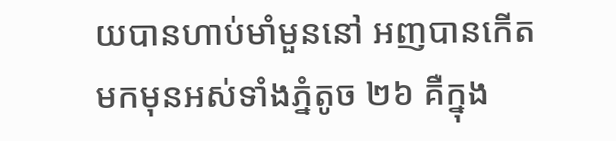យបានហាប់មាំមួននៅ អញបានកើតមកមុនអស់ទាំងភ្នំតូច ២៦ គឺក្នុង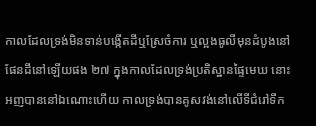កាលដែលទ្រង់មិនទាន់បង្កើតដីឬស្រែចំការ ឬល្អងធូលីមុនដំបូងនៅផែនដីនៅឡើយផង ២៧ ក្នុងកាលដែលទ្រង់ប្រតិស្ឋានផ្ទៃមេឃ នោះអញបាននៅឯណោះហើយ កាលទ្រង់បានគូសវង់នៅលើទីជំរៅទឹក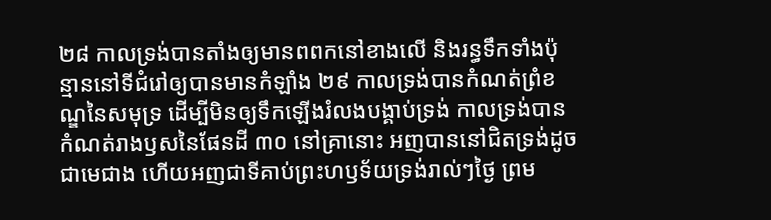២៨ កាលទ្រង់បានតាំងឲ្យមានពពកនៅខាងលើ និងរន្ធទឹកទាំងប៉ុន្មាននៅទីជំរៅឲ្យបានមានកំឡាំង ២៩ កាលទ្រង់បានកំណត់ព្រំខណ្ឌនៃសមុទ្រ ដើម្បីមិនឲ្យទឹកឡើងរំលងបង្គាប់ទ្រង់ កាលទ្រង់បានកំណត់រាងឫសនៃផែនដី ៣០ នៅគ្រានោះ អញបាននៅជិតទ្រង់ដូចជាមេជាង ហើយអញជាទីគាប់ព្រះហឫទ័យទ្រង់រាល់ៗថ្ងៃ ព្រម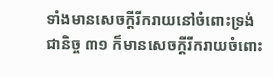ទាំងមានសេចក្តីរីករាយនៅចំពោះទ្រង់ជានិច្ច ៣១ ក៏មានសេចក្តីរីករាយចំពោះ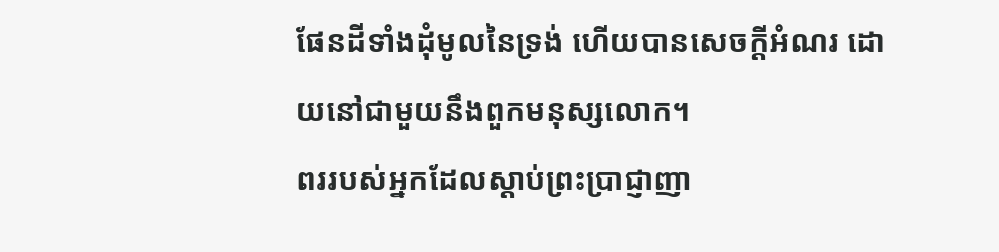ផែនដីទាំងដុំមូលនៃទ្រង់ ហើយបានសេចក្តីអំណរ ដោយនៅជាមួយនឹងពួកមនុស្សលោក។
ពររបស់អ្នកដែលស្តាប់ព្រះប្រាជ្ញាញា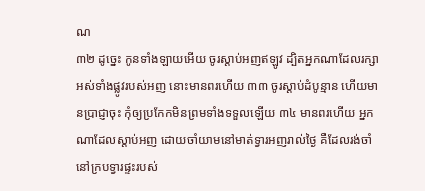ណ
៣២ ដូច្នេះ កូនទាំងឡាយអើយ ចូរស្តាប់អញឥឡូវ ដ្បិតអ្នកណាដែលរក្សាអស់ទាំងផ្លូវរបស់អញ នោះមានពរហើយ ៣៣ ចូរស្តាប់ដំបូន្មាន ហើយមានប្រាជ្ញាចុះ កុំឲ្យប្រកែកមិនព្រមទាំងទទួលឡើយ ៣៤ មានពរហើយ អ្នកណាដែលស្តាប់អញ ដោយចាំយាមនៅមាត់ទ្វារអញរាល់ថ្ងៃ គឺដែលរង់ចាំនៅក្របទ្វារផ្ទះរបស់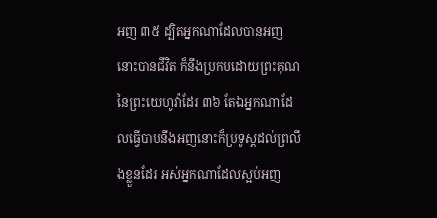អញ ៣៥ ដ្បិតអ្នកណាដែលបានអញ នោះបានជីវិត ក៏នឹងប្រកបដោយព្រះគុណនៃព្រះយេហូវ៉ាដែរ ៣៦ តែឯអ្នកណាដែលធ្វើបាបនឹងអញនោះក៏ប្រទូស្តដល់ព្រលឹងខ្លួនដែរ អស់អ្នកណាដែលស្អប់អញ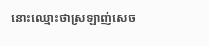នោះឈ្មោះថាស្រឡាញ់សេច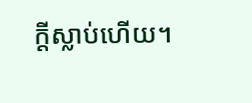ក្តីស្លាប់ហើយ។